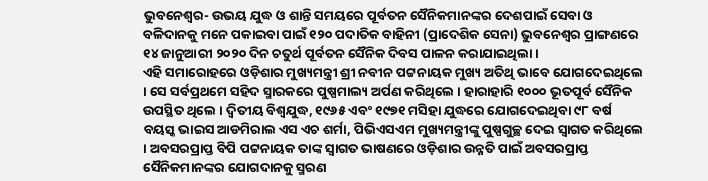ଭୁବନେଶ୍ୱର- ଉଭୟ ଯୁଦ୍ଧ ଓ ଶାନ୍ତି ସମୟରେ ପୂର୍ବତନ ସୈନିକମାନଙ୍କର ଦେଶପାଇଁ ସେବା ଓ ବଳିଦାନକୁ ମନେ ପକାଇବା ପାଇଁ ୧୨୦ ପଦାତିକ ବାହିନୀ (ପ୍ରାଦେଶିକ ସେନା) ଭୁବନେଶ୍ୱର ପ୍ରାଙ୍ଗଣରେ ୧୪ ଜାନୁଆରୀ ୨୦୨୦ ଦିନ ଚତୁର୍ଥ ପୂର୍ବତନ ସୈନିକ ଦିବସ ପାଳନ କରାଯାଇଥିଲା ।
ଏହି ସମାରୋହରେ ଓଡ଼ିଶାର ମୁଖ୍ୟମନ୍ତ୍ରୀ ଶ୍ରୀ ନବୀନ ପଟ୍ଟନାୟକ ମୁଖ୍ୟ ଅତିଥି ଭାବେ ଯୋଗଦେଇଥିଲେ । ସେ ସର୍ବପ୍ରଥମେ ସହିଦ ସ୍ମାରକରେ ପୁଷ୍ପମାଲ୍ୟ ଅର୍ପଣ କରିଥିଲେ । ହାରାହାରି ୧୦୦୦ ଭୂତପୂର୍ବ ସୈନିକ ଉପସ୍ଥିତ ଥିଲେ । ଦ୍ୱିତୀୟ ବିଶ୍ୱଯୁଦ୍ଧ, ୧୯୬୫ ଏବଂ ୧୯୭୧ ମସିହା ଯୁଦ୍ଧରେ ଯୋଗଦେଇଥିବା ୯୮ ବର୍ଷ ବୟସ୍କ ଭାଇସ ଆଡମିରାଲ ଏସ ଏଚ ଶର୍ମା, ପିଭିଏସଏମ ମୁଖ୍ୟମନ୍ତ୍ରୀଙ୍କୁ ପୁଷ୍ପଗୁଚ୍ଛ ଦେଇ ସ୍ୱାଗତ କରିଥିଲେ । ଅବସରପ୍ରାପ୍ତ ବିପି ପଟ୍ଟନାୟକ ତାଙ୍କ ସ୍ୱାଗତ ଭାଷଣରେ ଓଡ଼ିଶାର ଉନ୍ନତି ପାଇଁ ଅବସରପ୍ରାପ୍ତ ସୈନିକମାନଙ୍କର ଯୋଗଦାନକୁ ସ୍ମରଣ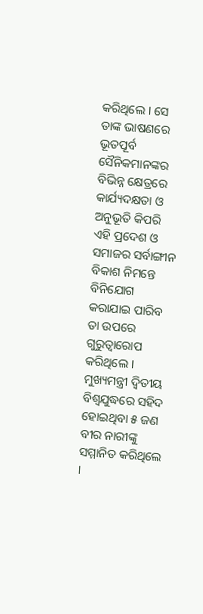କରିଥିଲେ । ସେ ତାଙ୍କ ଭାଷଣରେ ଭୂତପୂର୍ବ ସୈନିକମାନଙ୍କର ବିଭିନ୍ନ କ୍ଷେତ୍ରରେ କାର୍ଯ୍ୟଦକ୍ଷତା ଓ ଅନୁଭୂତି କିପରି ଏହି ପ୍ରଦେଶ ଓ ସମାଜର ସର୍ବାଙ୍ଗୀନ ବିକାଶ ନିମନ୍ତେ ବିନିଯୋଗ କରାଯାଇ ପାରିବ ତା ଉପରେ ଗୁରୁତ୍ୱାରୋପ କରିଥିଲେ । ମୁଖ୍ୟମନ୍ତ୍ରୀ ଦ୍ୱିତୀୟ ବିଶ୍ୱଯୁଦ୍ଧରେ ସହିଦ ହୋଇଥିବା ୫ ଜଣ ବୀର ନାରୀଙ୍କୁ ସମ୍ମାନିତ କରିଥିଲେ ।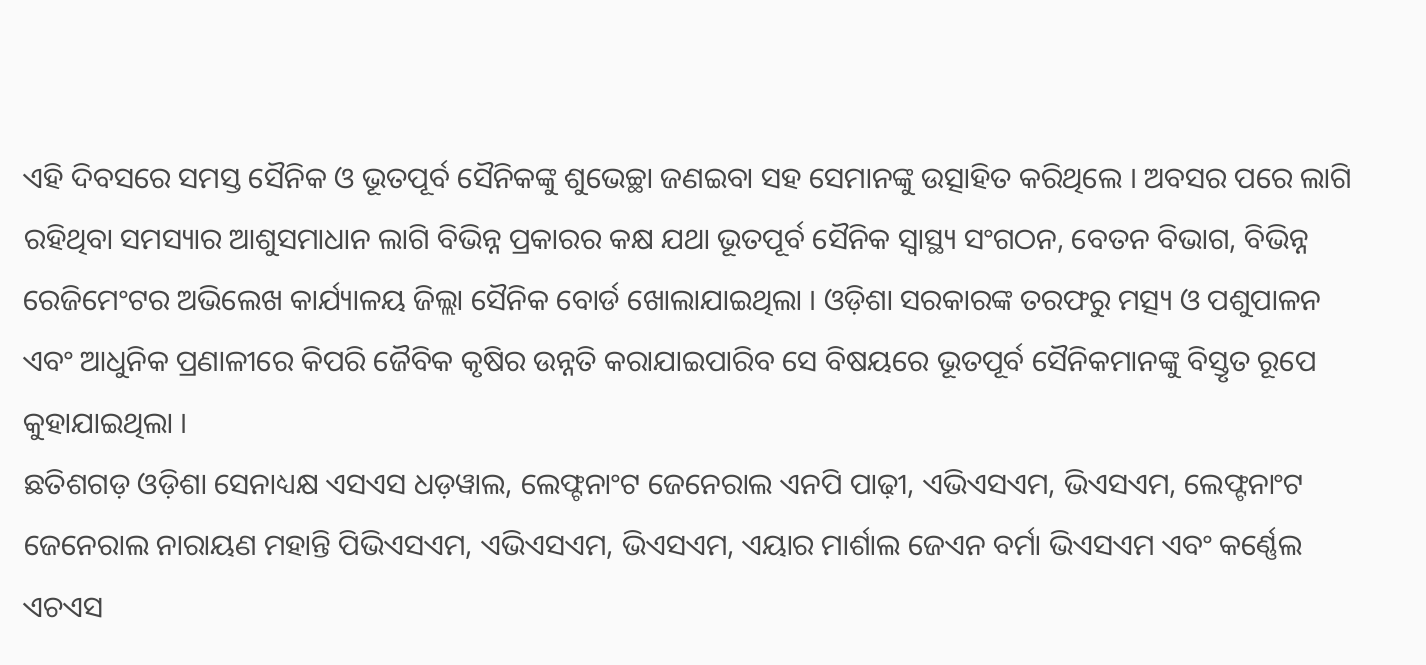ଏହି ଦିବସରେ ସମସ୍ତ ସୈନିକ ଓ ଭୂତପୂର୍ବ ସୈନିକଙ୍କୁ ଶୁଭେଚ୍ଛା ଜଣଇବା ସହ ସେମାନଙ୍କୁ ଉତ୍ସାହିତ କରିଥିଲେ । ଅବସର ପରେ ଲାଗି ରହିଥିବା ସମସ୍ୟାର ଆଶୁସମାଧାନ ଲାଗି ବିଭିନ୍ନ ପ୍ରକାରର କକ୍ଷ ଯଥା ଭୂତପୂର୍ବ ସୈନିକ ସ୍ୱାସ୍ଥ୍ୟ ସଂଗଠନ, ବେତନ ବିଭାଗ, ବିଭିନ୍ନ ରେଜିମେଂଟର ଅଭିଲେଖ କାର୍ଯ୍ୟାଳୟ ଜିଲ୍ଲା ସୈନିକ ବୋର୍ଡ ଖୋଲାଯାଇଥିଲା । ଓଡ଼ିଶା ସରକାରଙ୍କ ତରଫରୁ ମତ୍ସ୍ୟ ଓ ପଶୁପାଳନ ଏବଂ ଆଧୁନିକ ପ୍ରଣାଳୀରେ କିପରି ଜୈବିକ କୃଷିର ଉନ୍ନତି କରାଯାଇପାରିବ ସେ ବିଷୟରେ ଭୂତପୂର୍ବ ସୈନିକମାନଙ୍କୁ ବିସ୍ତୃତ ରୂପେ କୁହାଯାଇଥିଲା ।
ଛତିଶଗଡ଼ ଓଡ଼ିଶା ସେନାଧ୍ୟକ୍ଷ ଏସଏସ ଧଡ଼ୱାଲ, ଲେଫ୍ଟନାଂଟ ଜେନେରାଲ ଏନପି ପାଢ଼ୀ, ଏଭିଏସଏମ, ଭିଏସଏମ, ଲେଫ୍ଟନାଂଟ ଜେନେରାଲ ନାରାୟଣ ମହାନ୍ତି ପିଭିଏସଏମ, ଏଭିଏସଏମ, ଭିଏସଏମ, ଏୟାର ମାର୍ଶାଲ ଜେଏନ ବର୍ମା ଭିଏସଏମ ଏବଂ କର୍ଣ୍ଣେଲ ଏଚଏସ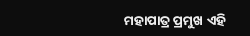ମହାପାତ୍ର ପ୍ରମୁଖ ଏହି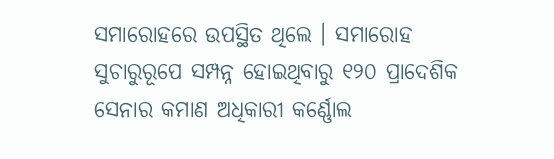ସମାରୋହରେ ଉପସ୍ଥିତ ଥିଲେ । ସମାରୋହ ସୁଚାରୁରୂପେ ସମ୍ପନ୍ନ ହୋଇଥିବାରୁ ୧୨୦ ପ୍ରାଦେଶିକ ସେନାର କମାଣ ଅଧିକାରୀ କର୍ଣ୍ଣୋଲ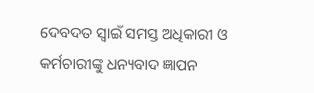ଦେବଦତ ସ୍ୱାଇଁ ସମସ୍ତ ଅଧିକାରୀ ଓ କର୍ମଚାରୀଙ୍କୁ ଧନ୍ୟବାଦ ଜ୍ଞାପନ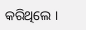କରିଥିଲେ ।